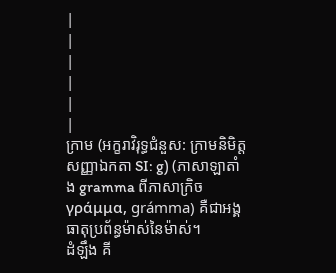|
|
|
|
|
|
ក្រាម (អក្ខរាវិរុទ្ធជំនួស: ក្រាមនិមិត្តសញ្ញាឯកតា SI: g) (ភាសាឡាតាំង gramma ពីភាសាក្រិចγράμμα, grámma) គឺជាអង្គធាតុប្រព័ន្ធម៉ាស់នៃម៉ាស់។
ដំឡឹង គី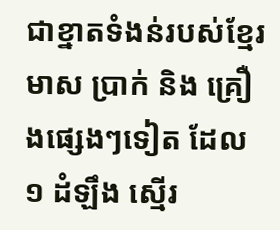ជាខ្នាតទំងន់របស់ខ្មែរ មាស ប្រាក់ និង គ្រឿងផ្សេងៗទៀត ដែល ១ ដំឡឹង ស្មើរ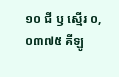១០ ជី ឫ ស្មើរ ០,០៣៧៥ គីឡូ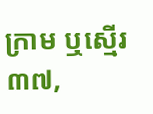ក្រាម ឬស្មើរ ៣៧,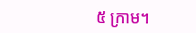៥ ក្រាម។